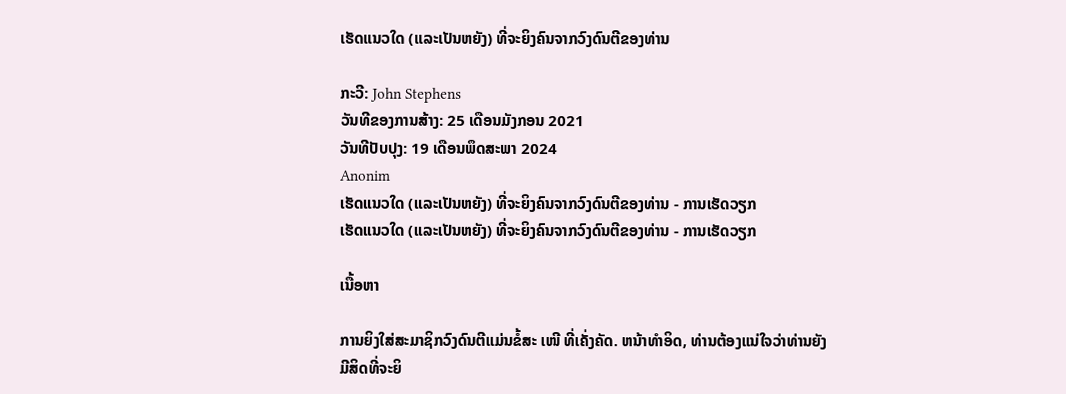ເຮັດແນວໃດ (ແລະເປັນຫຍັງ) ທີ່ຈະຍິງຄົນຈາກວົງດົນຕີຂອງທ່ານ

ກະວີ: John Stephens
ວັນທີຂອງການສ້າງ: 25 ເດືອນມັງກອນ 2021
ວັນທີປັບປຸງ: 19 ເດືອນພຶດສະພາ 2024
Anonim
ເຮັດແນວໃດ (ແລະເປັນຫຍັງ) ທີ່ຈະຍິງຄົນຈາກວົງດົນຕີຂອງທ່ານ - ການເຮັດວຽກ
ເຮັດແນວໃດ (ແລະເປັນຫຍັງ) ທີ່ຈະຍິງຄົນຈາກວົງດົນຕີຂອງທ່ານ - ການເຮັດວຽກ

ເນື້ອຫາ

ການຍິງໃສ່ສະມາຊິກວົງດົນຕີແມ່ນຂໍ້ສະ ເໜີ ທີ່ເຄັ່ງຄັດ. ຫນ້າທໍາອິດ, ທ່ານຕ້ອງແນ່ໃຈວ່າທ່ານຍັງມີສິດທີ່ຈະຍິ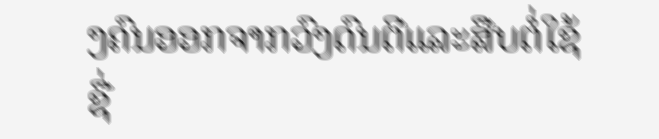ງຄົນອອກຈາກວົງດົນຕີແລະສືບຕໍ່ໃຊ້ຊື່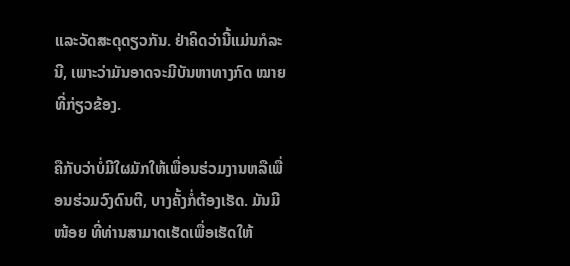ແລະວັດສະດຸດຽວກັນ. ຢ່າຄິດວ່ານີ້ແມ່ນກໍລະນີ, ເພາະວ່າມັນອາດຈະມີບັນຫາທາງກົດ ໝາຍ ທີ່ກ່ຽວຂ້ອງ.

ຄືກັບວ່າບໍ່ມີໃຜມັກໃຫ້ເພື່ອນຮ່ວມງານຫລືເພື່ອນຮ່ວມວົງດົນຕີ, ບາງຄັ້ງກໍ່ຕ້ອງເຮັດ. ມັນມີ ໜ້ອຍ ທີ່ທ່ານສາມາດເຮັດເພື່ອເຮັດໃຫ້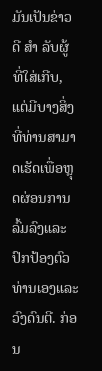ມັນເປັນຂ່າວດີ ສຳ ລັບຜູ້ທີ່ໃສ່ເກີບ, ແຕ່ມີບາງສິ່ງທີ່ທ່ານສາມາດເຮັດເພື່ອຫຼຸດຜ່ອນການລົ້ມລົງແລະປົກປ້ອງຕົວທ່ານເອງແລະວົງດົນຕີ. ກ່ອນ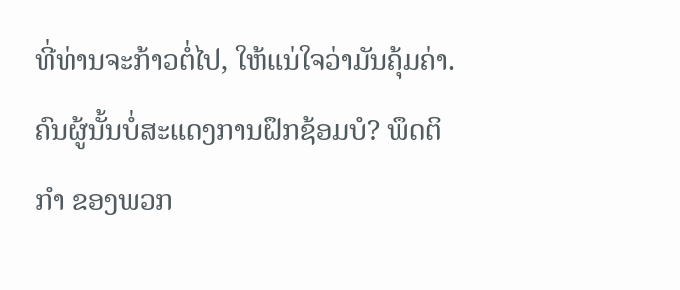ທີ່ທ່ານຈະກ້າວຕໍ່ໄປ, ໃຫ້ແນ່ໃຈວ່າມັນຄຸ້ມຄ່າ. ຄົນຜູ້ນັ້ນບໍ່ສະແດງການຝຶກຊ້ອມບໍ? ພຶດຕິ ກຳ ຂອງພວກ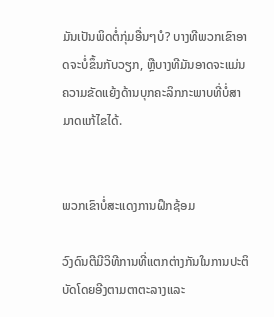ມັນເປັນພິດຕໍ່ກຸ່ມອື່ນໆບໍ? ບາງທີພວກເຂົາອາດຈະບໍ່ຂຶ້ນກັບວຽກ, ຫຼືບາງທີມັນອາດຈະແມ່ນຄວາມຂັດແຍ້ງດ້ານບຸກຄະລິກກະພາບທີ່ບໍ່ສາມາດແກ້ໄຂໄດ້.


ພວກເຂົາບໍ່ສະແດງການຝຶກຊ້ອມ

ວົງດົນຕີມີວິທີການທີ່ແຕກຕ່າງກັນໃນການປະຕິບັດໂດຍອີງຕາມຕາຕະລາງແລະ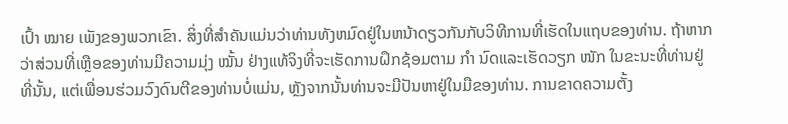ເປົ້າ ໝາຍ ເພັງຂອງພວກເຂົາ. ສິ່ງທີ່ສໍາຄັນແມ່ນວ່າທ່ານທັງຫມົດຢູ່ໃນຫນ້າດຽວກັນກັບວິທີການທີ່ເຮັດໃນແຖບຂອງທ່ານ. ຖ້າຫາກວ່າສ່ວນທີ່ເຫຼືອຂອງທ່ານມີຄວາມມຸ່ງ ໝັ້ນ ຢ່າງແທ້ຈິງທີ່ຈະເຮັດການຝຶກຊ້ອມຕາມ ກຳ ນົດແລະເຮັດວຽກ ໜັກ ໃນຂະນະທີ່ທ່ານຢູ່ທີ່ນັ້ນ, ແຕ່ເພື່ອນຮ່ວມວົງດົນຕີຂອງທ່ານບໍ່ແມ່ນ, ຫຼັງຈາກນັ້ນທ່ານຈະມີປັນຫາຢູ່ໃນມືຂອງທ່ານ. ການຂາດຄວາມຕັ້ງ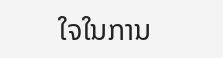ໃຈໃນການ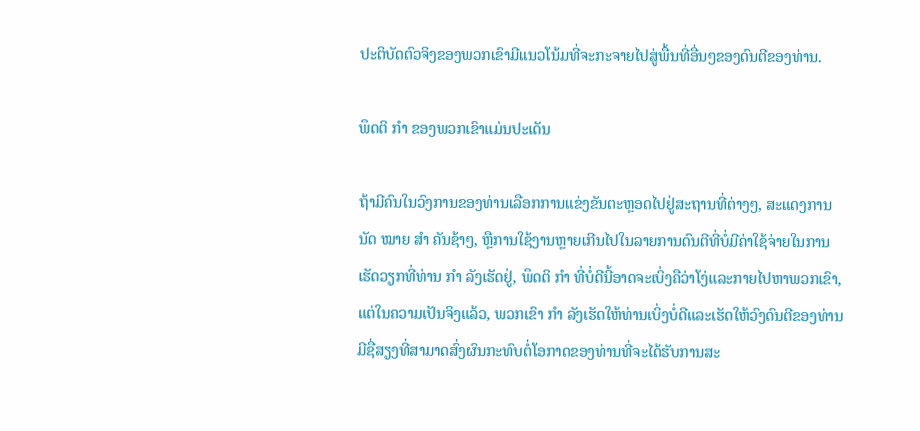ປະຕິບັດຕົວຈິງຂອງພວກເຂົາມີແນວໂນ້ມທີ່ຈະກະຈາຍໄປສູ່ພື້ນທີ່ອື່ນໆຂອງດົນຕີຂອງທ່ານ.

ພຶດຕິ ກຳ ຂອງພວກເຂົາແມ່ນປະເດັນ

ຖ້າມີຄົນໃນວົງການຂອງທ່ານເລືອກການແຂ່ງຂັນຕະຫຼອດໄປຢູ່ສະຖານທີ່ຕ່າງໆ, ສະແດງການນັດ ໝາຍ ສຳ ຄັນຊ້າໆ, ຫຼືການໃຊ້ງານຫຼາຍເກີນໄປໃນລາຍການດົນຕີທີ່ບໍ່ມີຄ່າໃຊ້ຈ່າຍໃນການເຮັດວຽກທີ່ທ່ານ ກຳ ລັງເຮັດຢູ່, ພຶດຕິ ກຳ ທີ່ບໍ່ດີນີ້ອາດຈະເບິ່ງຄືວ່າໂງ່ແລະກາຍໄປຫາພວກເຂົາ, ແຕ່ໃນຄວາມເປັນຈິງແລ້ວ, ພວກເຂົາ ກຳ ລັງເຮັດໃຫ້ທ່ານເບິ່ງບໍ່ດີແລະເຮັດໃຫ້ວົງດົນຕີຂອງທ່ານມີຊື່ສຽງທີ່ສາມາດສົ່ງຜົນກະທົບຕໍ່ໂອກາດຂອງທ່ານທີ່ຈະໄດ້ຮັບການສະ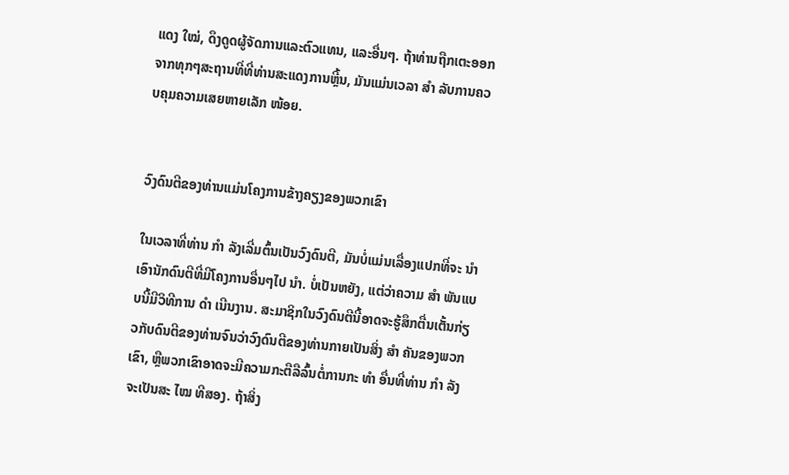ແດງ ໃໝ່, ດຶງດູດຜູ້ຈັດການແລະຕົວແທນ, ແລະອື່ນໆ. ຖ້າທ່ານຖືກເຕະອອກຈາກທຸກໆສະຖານທີ່ທີ່ທ່ານສະແດງການຫຼີ້ນ, ມັນແມ່ນເວລາ ສຳ ລັບການຄວບຄຸມຄວາມເສຍຫາຍເລັກ ໜ້ອຍ.


ວົງດົນຕີຂອງທ່ານແມ່ນໂຄງການຂ້າງຄຽງຂອງພວກເຂົາ

ໃນເວລາທີ່ທ່ານ ກຳ ລັງເລີ່ມຕົ້ນເປັນວົງດົນຕີ, ມັນບໍ່ແມ່ນເລື່ອງແປກທີ່ຈະ ນຳ ເອົານັກດົນຕີທີ່ມີໂຄງການອື່ນໆໄປ ນຳ. ບໍ່ເປັນຫຍັງ, ແຕ່ວ່າຄວາມ ສຳ ພັນແບບນີ້ມີວິທີການ ດຳ ເນີນງານ. ສະມາຊິກໃນວົງດົນຕີນີ້ອາດຈະຮູ້ສຶກຕື່ນເຕັ້ນກ່ຽວກັບດົນຕີຂອງທ່ານຈົນວ່າວົງດົນຕີຂອງທ່ານກາຍເປັນສິ່ງ ສຳ ຄັນຂອງພວກເຂົາ, ຫຼືພວກເຂົາອາດຈະມີຄວາມກະຕືລືລົ້ນຕໍ່ການກະ ທຳ ອື່ນທີ່ທ່ານ ກຳ ລັງຈະເປັນສະ ໄໝ ທີສອງ. ຖ້າສິ່ງ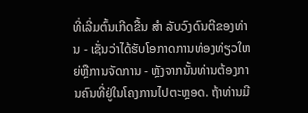ທີ່ເລີ່ມຕົ້ນເກີດຂື້ນ ສຳ ລັບວົງດົນຕີຂອງທ່ານ - ເຊັ່ນວ່າໄດ້ຮັບໂອກາດການທ່ອງທ່ຽວໃຫຍ່ຫຼືການຈັດການ - ຫຼັງຈາກນັ້ນທ່ານຕ້ອງການຄົນທີ່ຢູ່ໃນໂຄງການໄປຕະຫຼອດ. ຖ້າທ່ານມີ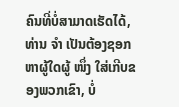ຄົນທີ່ບໍ່ສາມາດເຮັດໄດ້, ທ່ານ ຈຳ ເປັນຕ້ອງຊອກຫາຜູ້ໃດຜູ້ ໜຶ່ງ ໃສ່ເກີບຂອງພວກເຂົາ, ບໍ່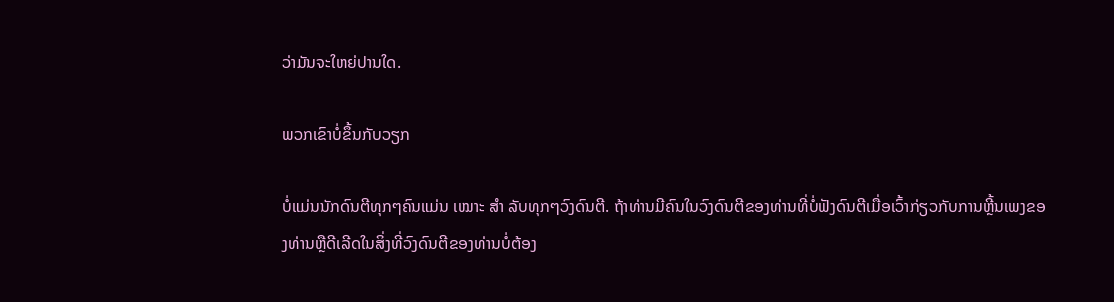ວ່າມັນຈະໃຫຍ່ປານໃດ.

ພວກເຂົາບໍ່ຂຶ້ນກັບວຽກ

ບໍ່ແມ່ນນັກດົນຕີທຸກໆຄົນແມ່ນ ເໝາະ ສຳ ລັບທຸກໆວົງດົນຕີ. ຖ້າທ່ານມີຄົນໃນວົງດົນຕີຂອງທ່ານທີ່ບໍ່ຟັງດົນຕີເມື່ອເວົ້າກ່ຽວກັບການຫຼີ້ນເພງຂອງທ່ານຫຼືດີເລີດໃນສິ່ງທີ່ວົງດົນຕີຂອງທ່ານບໍ່ຕ້ອງ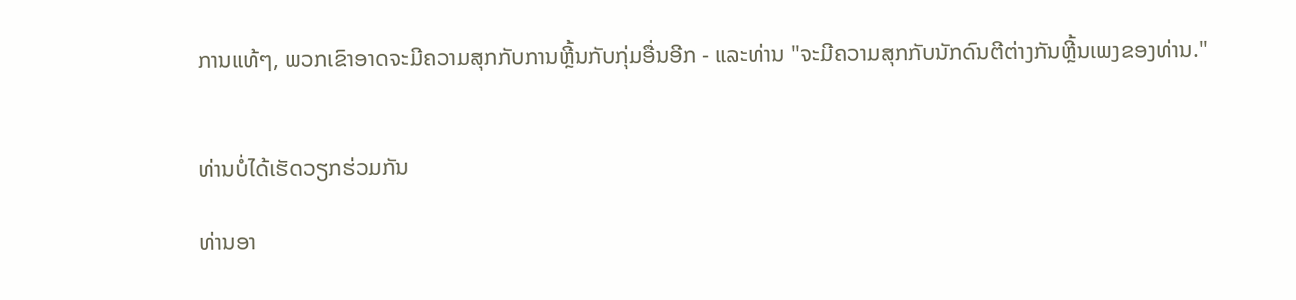ການແທ້ໆ, ພວກເຂົາອາດຈະມີຄວາມສຸກກັບການຫຼີ້ນກັບກຸ່ມອື່ນອີກ - ແລະທ່ານ "ຈະມີຄວາມສຸກກັບນັກດົນຕີຕ່າງກັນຫຼີ້ນເພງຂອງທ່ານ."


ທ່ານບໍ່ໄດ້ເຮັດວຽກຮ່ວມກັນ

ທ່ານອາ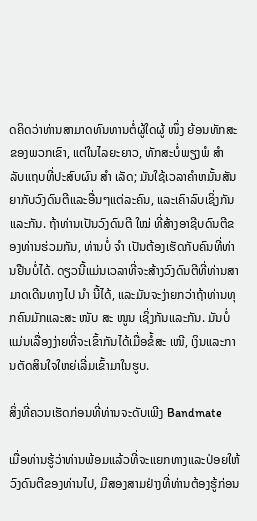ດຄິດວ່າທ່ານສາມາດທົນທານຕໍ່ຜູ້ໃດຜູ້ ໜຶ່ງ ຍ້ອນທັກສະຂອງພວກເຂົາ, ແຕ່ໃນໄລຍະຍາວ, ທັກສະບໍ່ພຽງພໍ ສຳ ລັບແຖບທີ່ປະສົບຜົນ ສຳ ເລັດ; ມັນໃຊ້ເວລາຄໍາຫມັ້ນສັນຍາກັບວົງດົນຕີແລະອື່ນໆແຕ່ລະຄົນ, ແລະເຄົາລົບເຊິ່ງກັນແລະກັນ. ຖ້າທ່ານເປັນວົງດົນຕີ ໃໝ່ ທີ່ສ້າງອາຊີບດົນຕີຂອງທ່ານຮ່ວມກັນ, ທ່ານບໍ່ ຈຳ ເປັນຕ້ອງເຮັດກັບຄົນທີ່ທ່ານຢືນບໍ່ໄດ້. ດຽວນີ້ແມ່ນເວລາທີ່ຈະສ້າງວົງດົນຕີທີ່ທ່ານສາມາດເດີນທາງໄປ ນຳ ນີ້ໄດ້, ແລະມັນຈະງ່າຍກວ່າຖ້າທ່ານທຸກຄົນມັກແລະສະ ໜັບ ສະ ໜູນ ເຊິ່ງກັນແລະກັນ. ມັນບໍ່ແມ່ນເລື່ອງງ່າຍທີ່ຈະເຂົ້າກັນໄດ້ເມື່ອຂໍ້ສະ ເໜີ, ເງິນແລະການຕັດສິນໃຈໃຫຍ່ເລີ່ມເຂົ້າມາໃນຮູບ.

ສິ່ງທີ່ຄວນເຮັດກ່ອນທີ່ທ່ານຈະດັບເພີງ Bandmate

ເມື່ອທ່ານຮູ້ວ່າທ່ານພ້ອມແລ້ວທີ່ຈະແຍກທາງແລະປ່ອຍໃຫ້ວົງດົນຕີຂອງທ່ານໄປ, ມີສອງສາມຢ່າງທີ່ທ່ານຕ້ອງຮູ້ກ່ອນ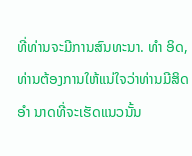ທີ່ທ່ານຈະມີການສົນທະນາ. ທຳ ອິດ, ທ່ານຕ້ອງການໃຫ້ແນ່ໃຈວ່າທ່ານມີສິດ ອຳ ນາດທີ່ຈະເຮັດແນວນັ້ນ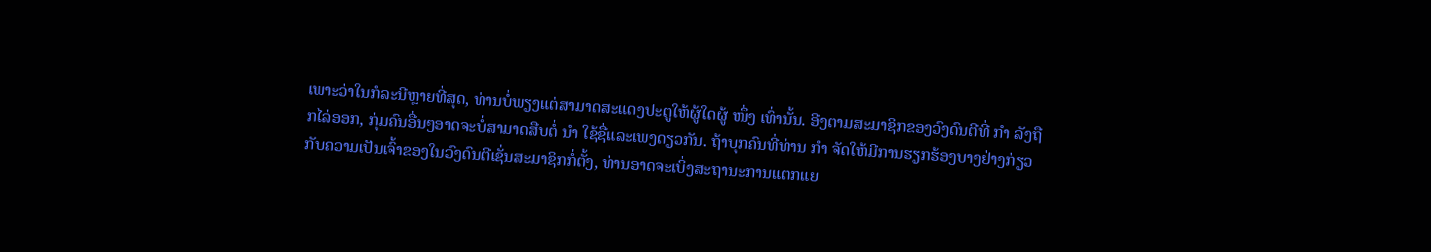ເພາະວ່າໃນກໍລະນີຫຼາຍທີ່ສຸດ, ທ່ານບໍ່ພຽງແຕ່ສາມາດສະແດງປະຕູໃຫ້ຜູ້ໃດຜູ້ ໜຶ່ງ ເທົ່ານັ້ນ. ອີງຕາມສະມາຊິກຂອງວົງດົນຕີທີ່ ກຳ ລັງຖືກໄລ່ອອກ, ກຸ່ມຄົນອື່ນໆອາດຈະບໍ່ສາມາດສືບຕໍ່ ນຳ ໃຊ້ຊື່ແລະເພງດຽວກັນ. ຖ້າບຸກຄົນທີ່ທ່ານ ກຳ ຈັດໃຫ້ມີການຮຽກຮ້ອງບາງຢ່າງກ່ຽວກັບຄວາມເປັນເຈົ້າຂອງໃນວົງດົນຕີເຊັ່ນສະມາຊິກກໍ່ຕັ້ງ, ທ່ານອາດຈະເບິ່ງສະຖານະການແຕກແຍ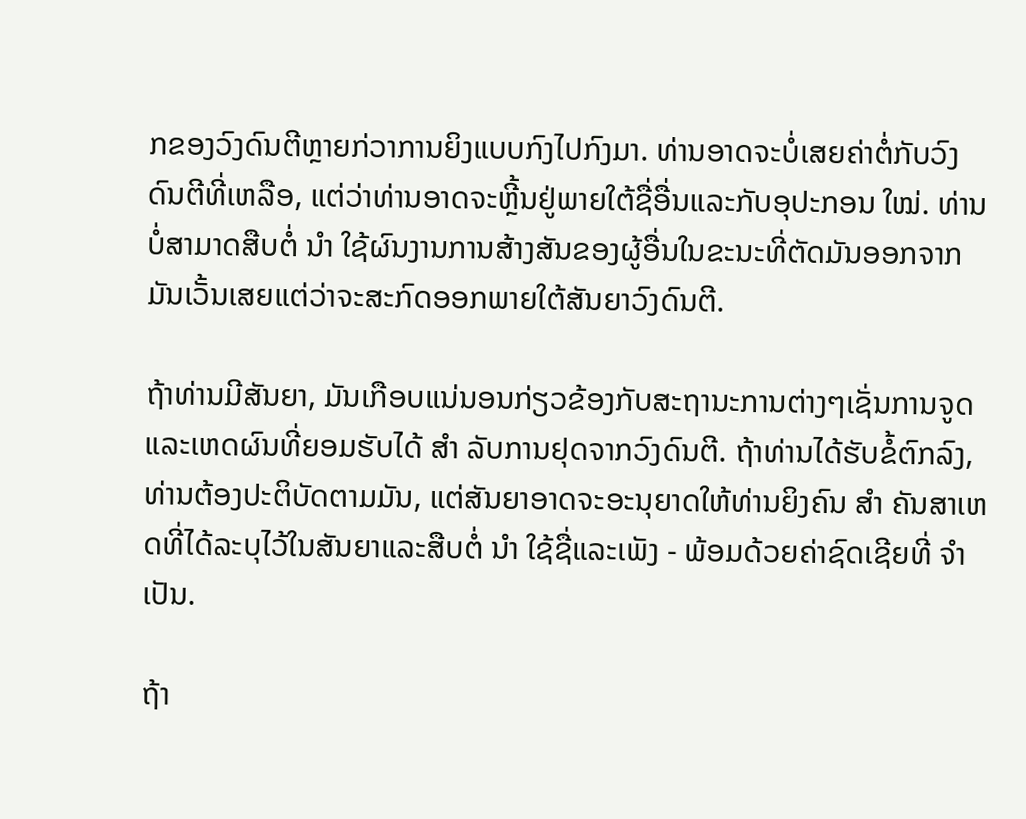ກຂອງວົງດົນຕີຫຼາຍກ່ວາການຍິງແບບກົງໄປກົງມາ. ທ່ານອາດຈະບໍ່ເສຍຄ່າຕໍ່ກັບວົງດົນຕີທີ່ເຫລືອ, ແຕ່ວ່າທ່ານອາດຈະຫຼີ້ນຢູ່ພາຍໃຕ້ຊື່ອື່ນແລະກັບອຸປະກອນ ໃໝ່. ທ່ານບໍ່ສາມາດສືບຕໍ່ ນຳ ໃຊ້ຜົນງານການສ້າງສັນຂອງຜູ້ອື່ນໃນຂະນະທີ່ຕັດມັນອອກຈາກມັນເວັ້ນເສຍແຕ່ວ່າຈະສະກົດອອກພາຍໃຕ້ສັນຍາວົງດົນຕີ.

ຖ້າທ່ານມີສັນຍາ, ມັນເກືອບແນ່ນອນກ່ຽວຂ້ອງກັບສະຖານະການຕ່າງໆເຊັ່ນການຈູດແລະເຫດຜົນທີ່ຍອມຮັບໄດ້ ສຳ ລັບການຢຸດຈາກວົງດົນຕີ. ຖ້າທ່ານໄດ້ຮັບຂໍ້ຕົກລົງ, ທ່ານຕ້ອງປະຕິບັດຕາມມັນ, ແຕ່ສັນຍາອາດຈະອະນຸຍາດໃຫ້ທ່ານຍິງຄົນ ສຳ ຄັນສາເຫດທີ່ໄດ້ລະບຸໄວ້ໃນສັນຍາແລະສືບຕໍ່ ນຳ ໃຊ້ຊື່ແລະເພັງ - ພ້ອມດ້ວຍຄ່າຊົດເຊີຍທີ່ ຈຳ ເປັນ.

ຖ້າ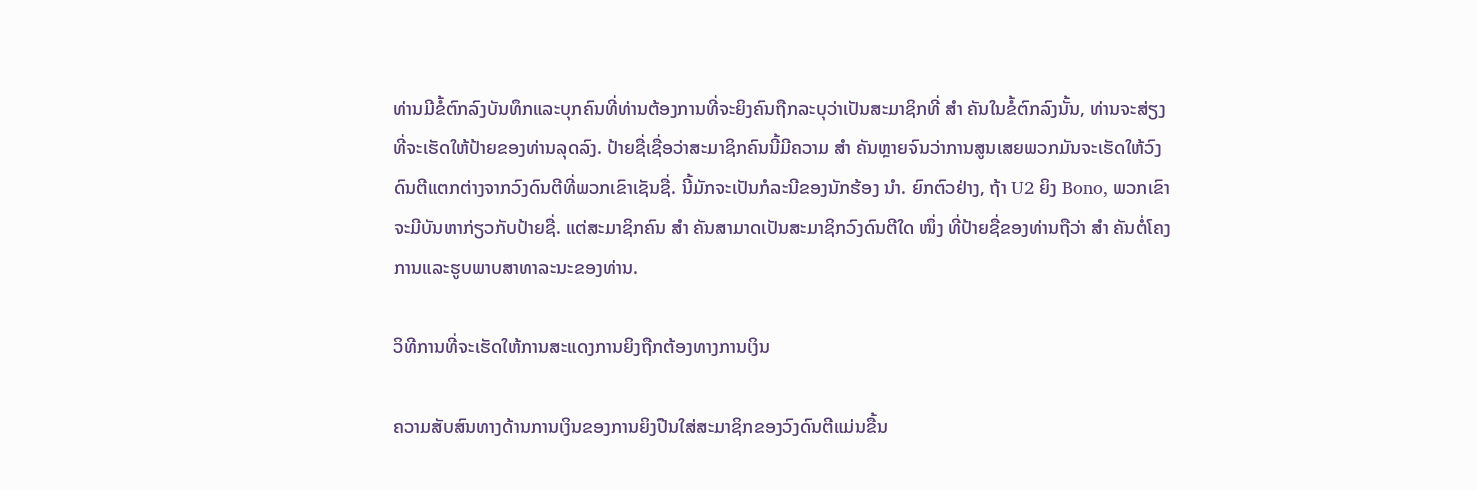ທ່ານມີຂໍ້ຕົກລົງບັນທຶກແລະບຸກຄົນທີ່ທ່ານຕ້ອງການທີ່ຈະຍິງຄົນຖືກລະບຸວ່າເປັນສະມາຊິກທີ່ ສຳ ຄັນໃນຂໍ້ຕົກລົງນັ້ນ, ທ່ານຈະສ່ຽງທີ່ຈະເຮັດໃຫ້ປ້າຍຂອງທ່ານລຸດລົງ. ປ້າຍຊື່ເຊື່ອວ່າສະມາຊິກຄົນນີ້ມີຄວາມ ສຳ ຄັນຫຼາຍຈົນວ່າການສູນເສຍພວກມັນຈະເຮັດໃຫ້ວົງດົນຕີແຕກຕ່າງຈາກວົງດົນຕີທີ່ພວກເຂົາເຊັນຊື່. ນີ້ມັກຈະເປັນກໍລະນີຂອງນັກຮ້ອງ ນຳ. ຍົກຕົວຢ່າງ, ຖ້າ U2 ຍິງ Bono, ພວກເຂົາຈະມີບັນຫາກ່ຽວກັບປ້າຍຊື່. ແຕ່ສະມາຊິກຄົນ ສຳ ຄັນສາມາດເປັນສະມາຊິກວົງດົນຕີໃດ ໜຶ່ງ ທີ່ປ້າຍຊື່ຂອງທ່ານຖືວ່າ ສຳ ຄັນຕໍ່ໂຄງການແລະຮູບພາບສາທາລະນະຂອງທ່ານ.

ວິທີການທີ່ຈະເຮັດໃຫ້ການສະແດງການຍິງຖືກຕ້ອງທາງການເງິນ

ຄວາມສັບສົນທາງດ້ານການເງິນຂອງການຍິງປືນໃສ່ສະມາຊິກຂອງວົງດົນຕີແມ່ນຂື້ນ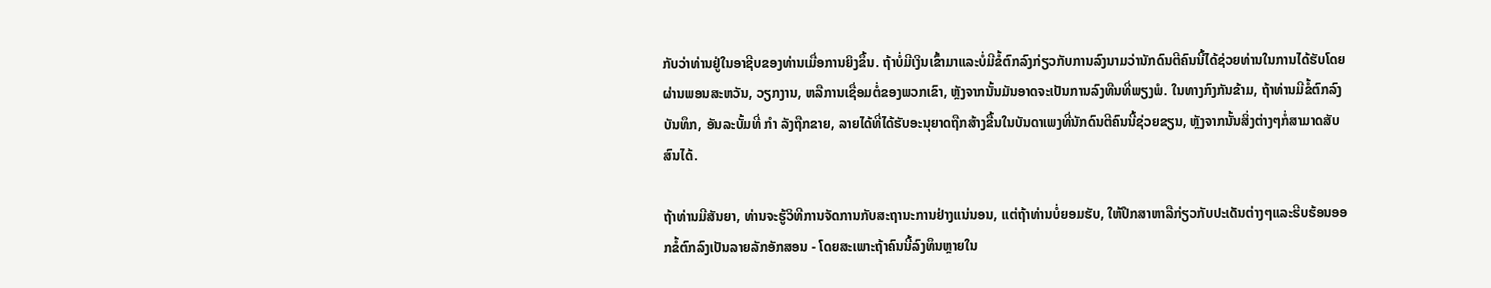ກັບວ່າທ່ານຢູ່ໃນອາຊີບຂອງທ່ານເມື່ອການຍິງຂຶ້ນ. ຖ້າບໍ່ມີເງິນເຂົ້າມາແລະບໍ່ມີຂໍ້ຕົກລົງກ່ຽວກັບການລົງນາມວ່ານັກດົນຕີຄົນນີ້ໄດ້ຊ່ວຍທ່ານໃນການໄດ້ຮັບໂດຍຜ່ານພອນສະຫວັນ, ວຽກງານ, ຫລືການເຊື່ອມຕໍ່ຂອງພວກເຂົາ, ຫຼັງຈາກນັ້ນມັນອາດຈະເປັນການລົງທືນທີ່ພຽງພໍ. ໃນທາງກົງກັນຂ້າມ, ຖ້າທ່ານມີຂໍ້ຕົກລົງບັນທຶກ, ອັນລະບັ້ມທີ່ ກຳ ລັງຖືກຂາຍ, ລາຍໄດ້ທີ່ໄດ້ຮັບອະນຸຍາດຖືກສ້າງຂື້ນໃນບັນດາເພງທີ່ນັກດົນຕີຄົນນີ້ຊ່ວຍຂຽນ, ຫຼັງຈາກນັ້ນສິ່ງຕ່າງໆກໍ່ສາມາດສັບສົນໄດ້.

ຖ້າທ່ານມີສັນຍາ, ທ່ານຈະຮູ້ວິທີການຈັດການກັບສະຖານະການຢ່າງແນ່ນອນ, ແຕ່ຖ້າທ່ານບໍ່ຍອມຮັບ, ໃຫ້ປຶກສາຫາລືກ່ຽວກັບປະເດັນຕ່າງໆແລະຮີບຮ້ອນອອກຂໍ້ຕົກລົງເປັນລາຍລັກອັກສອນ - ໂດຍສະເພາະຖ້າຄົນນີ້ລົງທຶນຫຼາຍໃນ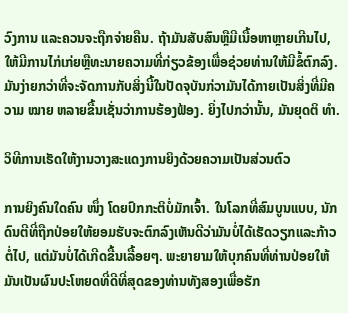ວົງການ ແລະຄວນຈະຖືກຈ່າຍຄືນ. ຖ້າມັນສັບສົນຫຼືມີເນື້ອຫາຫຼາຍເກີນໄປ, ໃຫ້ມີການໄກ່ເກ່ຍຫຼືທະນາຍຄວາມທີ່ກ່ຽວຂ້ອງເພື່ອຊ່ວຍທ່ານໃຫ້ມີຂໍ້ຕົກລົງ. ມັນງ່າຍກວ່າທີ່ຈະຈັດການກັບສິ່ງນີ້ໃນປັດຈຸບັນກ່ວາມັນໄດ້ກາຍເປັນສິ່ງທີ່ມີຄວາມ ໝາຍ ຫລາຍຂື້ນເຊັ່ນວ່າການຮ້ອງຟ້ອງ. ຍິ່ງໄປກວ່ານັ້ນ, ມັນຍຸດຕິ ທຳ.

ວິທີການເຮັດໃຫ້ງານວາງສະແດງການຍິງດ້ວຍຄວາມເປັນສ່ວນຕົວ

ການຍິງຄົນໃດຄົນ ໜຶ່ງ ໂດຍປົກກະຕິບໍ່ມັກເຈົ້າ. ໃນໂລກທີ່ສົມບູນແບບ, ນັກດົນຕີທີ່ຖືກປ່ອຍໃຫ້ຍອມຮັບຈະຕົກລົງເຫັນດີວ່າມັນບໍ່ໄດ້ເຮັດວຽກແລະກ້າວຕໍ່ໄປ, ແຕ່ມັນບໍ່ໄດ້ເກີດຂື້ນເລື້ອຍໆ. ພະຍາຍາມໃຫ້ບຸກຄົນທີ່ທ່ານປ່ອຍໃຫ້ມັນເປັນຜົນປະໂຫຍດທີ່ດີທີ່ສຸດຂອງທ່ານທັງສອງເພື່ອຮັກ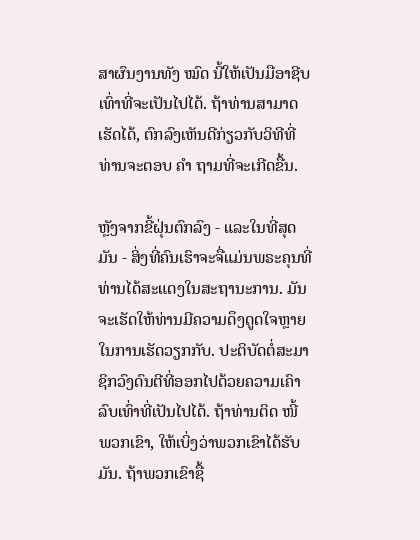ສາຜົນງານທັງ ໝົດ ນີ້ໃຫ້ເປັນມືອາຊີບເທົ່າທີ່ຈະເປັນໄປໄດ້. ຖ້າທ່ານສາມາດເຮັດໄດ້, ຕົກລົງເຫັນດີກ່ຽວກັບວິທີທີ່ທ່ານຈະຕອບ ຄຳ ຖາມທີ່ຈະເກີດຂື້ນ.

ຫຼັງຈາກຂີ້ຝຸ່ນຕົກລົງ - ແລະໃນທີ່ສຸດມັນ - ສິ່ງທີ່ຄົນເຮົາຈະຈື່ແມ່ນພຣະຄຸນທີ່ທ່ານໄດ້ສະແດງໃນສະຖານະການ. ມັນຈະເຮັດໃຫ້ທ່ານມີຄວາມດຶງດູດໃຈຫຼາຍໃນການເຮັດວຽກກັບ. ປະຕິບັດຕໍ່ສະມາຊິກວົງດົນຕີທີ່ອອກໄປດ້ວຍຄວາມເຄົາລົບເທົ່າທີ່ເປັນໄປໄດ້. ຖ້າທ່ານຕິດ ໜີ້ ພວກເຂົາ, ໃຫ້ເບິ່ງວ່າພວກເຂົາໄດ້ຮັບມັນ. ຖ້າພວກເຂົາຊື້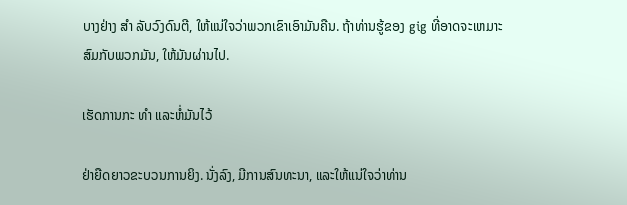ບາງຢ່າງ ສຳ ລັບວົງດົນຕີ, ໃຫ້ແນ່ໃຈວ່າພວກເຂົາເອົາມັນຄືນ. ຖ້າທ່ານຮູ້ຂອງ gig ທີ່ອາດຈະເຫມາະສົມກັບພວກມັນ, ໃຫ້ມັນຜ່ານໄປ.

ເຮັດການກະ ທຳ ແລະຫໍ່ມັນໄວ້

ຢ່າຍືດຍາວຂະບວນການຍິງ. ນັ່ງລົງ, ມີການສົນທະນາ, ແລະໃຫ້ແນ່ໃຈວ່າທ່ານ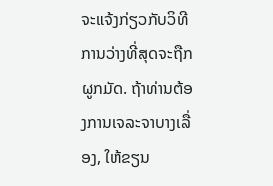ຈະແຈ້ງກ່ຽວກັບວິທີການວ່າງທີ່ສຸດຈະຖືກຜູກມັດ. ຖ້າທ່ານຕ້ອງການເຈລະຈາບາງເລື່ອງ, ໃຫ້ຂຽນ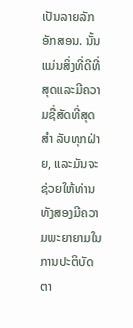ເປັນລາຍລັກອັກສອນ. ນັ້ນແມ່ນສິ່ງທີ່ດີທີ່ສຸດແລະມີຄວາມຊື່ສັດທີ່ສຸດ ສຳ ລັບທຸກຝ່າຍ, ແລະມັນຈະຊ່ວຍໃຫ້ທ່ານທັງສອງມີຄວາມພະຍາຍາມໃນການປະຕິບັດຕາ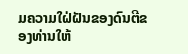ມຄວາມໃຝ່ຝັນຂອງດົນຕີຂອງທ່ານໃຫ້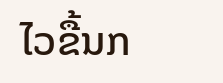ໄວຂື້ນກ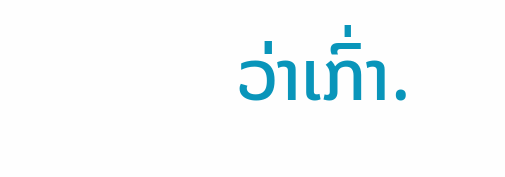ວ່າເກົ່າ.